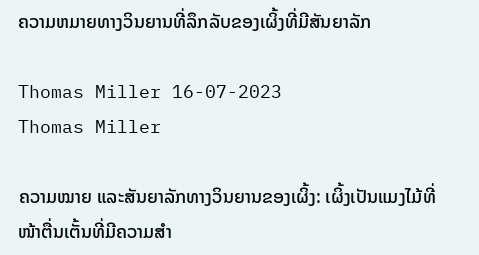ຄວາມຫມາຍທາງວິນຍານທີ່ລຶກລັບຂອງເຜິ້ງທີ່ມີສັນຍາລັກ

Thomas Miller 16-07-2023
Thomas Miller

ຄວາມໝາຍ ແລະສັນຍາລັກທາງວິນຍານຂອງເຜິ້ງ: ເຜິ້ງເປັນແມງໄມ້ທີ່ໜ້າຕື່ນເຕັ້ນທີ່ມີຄວາມສໍາ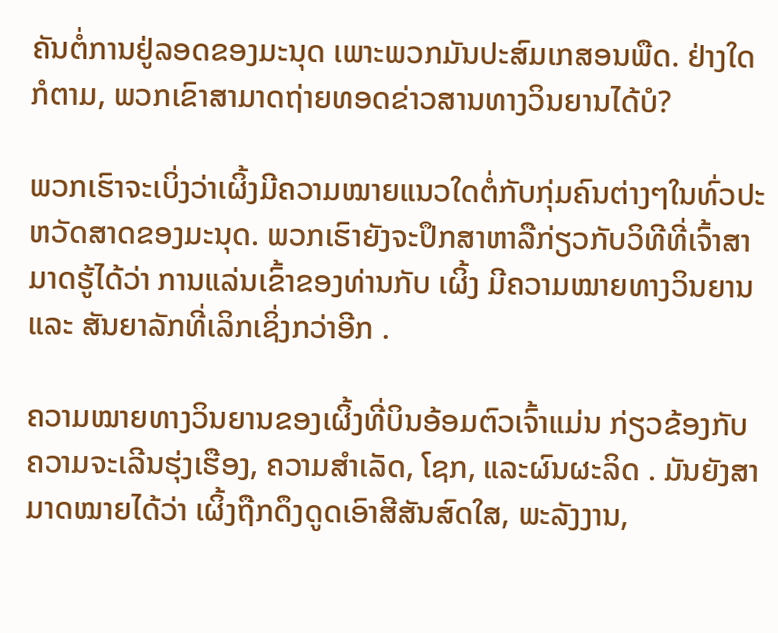ຄັນຕໍ່ການຢູ່ລອດຂອງມະນຸດ ເພາະພວກມັນປະສົມເກສອນພືດ. ຢ່າງໃດກໍຕາມ, ພວກເຂົາສາມາດຖ່າຍທອດຂ່າວສານທາງວິນຍານໄດ້ບໍ?

ພວກເຮົາຈະເບິ່ງວ່າເຜິ້ງມີຄວາມໝາຍແນວໃດຕໍ່ກັບກຸ່ມຄົນຕ່າງໆໃນທົ່ວປະຫວັດສາດຂອງມະນຸດ. ພວກເຮົາຍັງຈະປຶກສາຫາລືກ່ຽວກັບວິທີທີ່ເຈົ້າສາມາດຮູ້ໄດ້ວ່າ ການແລ່ນເຂົ້າຂອງທ່ານກັບ ເຜິ້ງ ມີຄວາມໝາຍທາງວິນຍານ ແລະ ສັນຍາລັກທີ່ເລິກເຊິ່ງກວ່າອີກ .

ຄວາມໝາຍທາງວິນຍານຂອງເຜິ້ງທີ່ບິນອ້ອມຕົວເຈົ້າແມ່ນ ກ່ຽວຂ້ອງກັບຄວາມຈະເລີນຮຸ່ງເຮືອງ, ຄວາມສໍາເລັດ, ໂຊກ, ແລະຜົນຜະລິດ . ມັນຍັງສາມາດໝາຍໄດ້ວ່າ ເຜິ້ງຖືກດຶງດູດເອົາສີສັນສົດໃສ, ພະລັງງານ,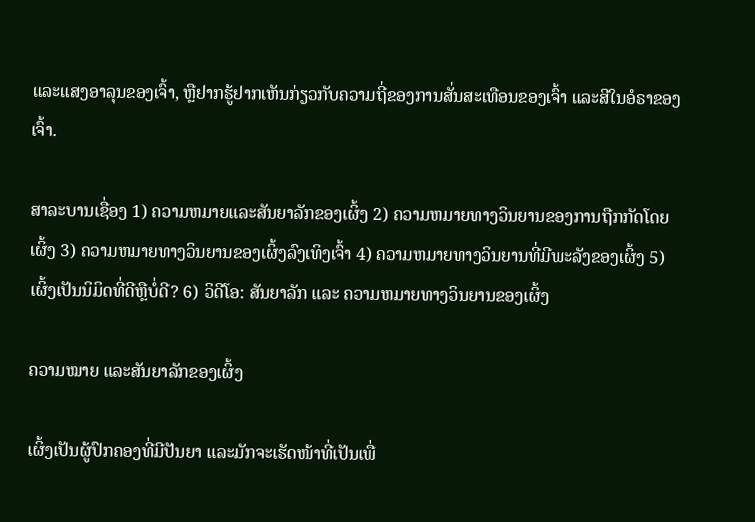ແລະແສງອາລຸນຂອງເຈົ້າ, ຫຼືຢາກຮູ້ຢາກເຫັນກ່ຽວກັບຄວາມຖີ່ຂອງການສັ່ນສະເທືອນຂອງເຈົ້າ ແລະສີໃນອໍຣາຂອງເຈົ້າ.

ສາລະບານເຊື່ອງ 1) ຄວາມຫມາຍແລະສັນຍາລັກຂອງເຜິ້ງ 2) ຄວາມຫມາຍທາງວິນຍານຂອງການຖືກກັດໂດຍເຜິ້ງ 3) ຄວາມຫມາຍທາງວິນຍານຂອງເຜິ້ງລົງເທິງເຈົ້າ 4) ຄວາມຫມາຍທາງວິນຍານທີ່ມີພະລັງຂອງເຜິ້ງ 5) ເຜິ້ງເປັນນິມິດທີ່ດີຫຼືບໍ່ດີ? 6) ວິດີໂອ: ສັນຍາລັກ ແລະ ຄວາມຫມາຍທາງວິນຍານຂອງເຜິ້ງ

ຄວາມໝາຍ ແລະສັນຍາລັກຂອງເຜິ້ງ

ເຜິ້ງເປັນຜູ້ປົກຄອງທີ່ມີປັນຍາ ແລະມັກຈະເຮັດໜ້າທີ່ເປັນເພື່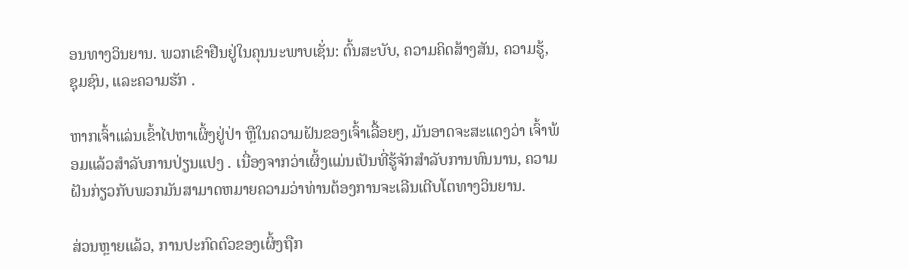ອນທາງວິນຍານ. ພວກເຂົາຢືນຢູ່ໃນຄຸນນະພາບເຊັ່ນ: ຕົ້ນສະບັບ, ຄວາມຄິດສ້າງສັນ, ຄວາມຮູ້, ຊຸມຊົນ, ແລະຄວາມຮັກ .

ຫາກເຈົ້າແລ່ນເຂົ້າໄປຫາເຜິ້ງຢູ່ປ່າ ຫຼືໃນຄວາມຝັນຂອງເຈົ້າເລື້ອຍໆ, ມັນອາດຈະສະແດງວ່າ ເຈົ້າພ້ອມແລ້ວສຳລັບການປ່ຽນແປງ . ເນື່ອງຈາກວ່າເຜິ້ງແມ່ນເປັນທີ່ຮູ້ຈັກສໍາລັບການທົນນານ, ຄວາມຝັນກ່ຽວກັບພວກມັນສາມາດຫມາຍຄວາມວ່າທ່ານຕ້ອງການຈະເລີນເຕີບໂຕທາງວິນຍານ.

ສ່ວນຫຼາຍແລ້ວ, ການປະກົດຕົວຂອງເຜິ້ງຖືກ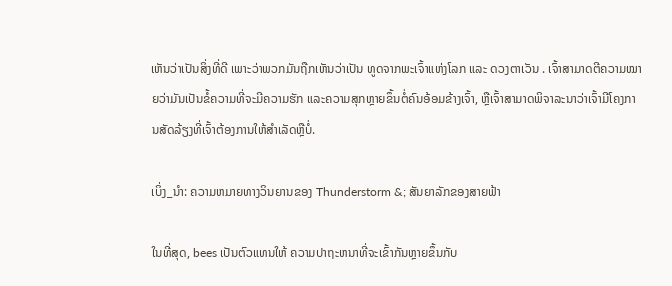ເຫັນວ່າເປັນສິ່ງທີ່ດີ ເພາະວ່າພວກມັນຖືກເຫັນວ່າເປັນ ທູດຈາກພະເຈົ້າແຫ່ງໂລກ ແລະ ດວງຕາເວັນ . ເຈົ້າສາມາດຕີຄວາມໝາຍວ່າມັນເປັນຂໍ້ຄວາມທີ່ຈະມີຄວາມຮັກ ແລະຄວາມສຸກຫຼາຍຂຶ້ນຕໍ່ຄົນອ້ອມຂ້າງເຈົ້າ, ຫຼືເຈົ້າສາມາດພິຈາລະນາວ່າເຈົ້າມີໂຄງການສັດລ້ຽງທີ່ເຈົ້າຕ້ອງການໃຫ້ສໍາເລັດຫຼືບໍ່.

ເບິ່ງ_ນຳ: ຄວາມຫມາຍທາງວິນຍານຂອງ Thunderstorm &; ສັນຍາລັກຂອງສາຍຟ້າ

ໃນທີ່ສຸດ, bees ເປັນຕົວແທນໃຫ້ ຄວາມປາຖະຫນາທີ່ຈະເຂົ້າກັນຫຼາຍຂຶ້ນກັບ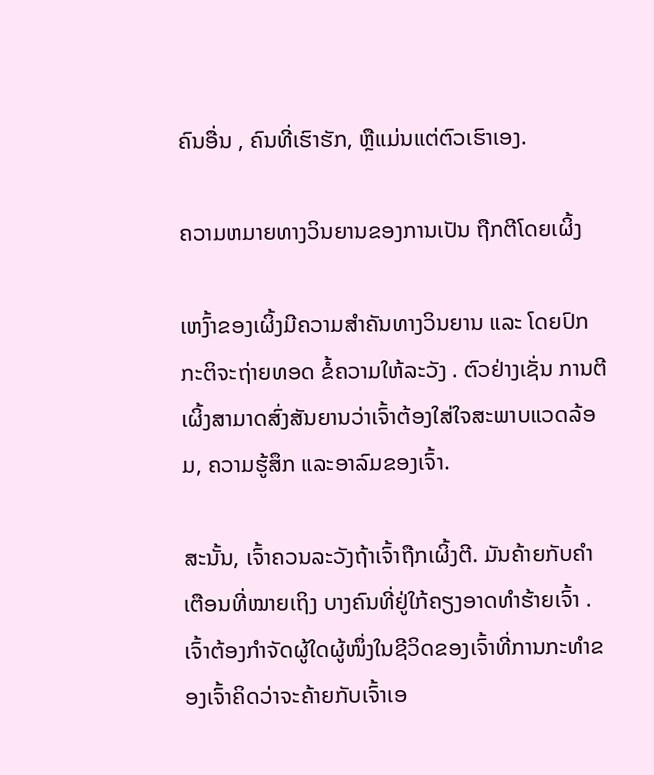ຄົນອື່ນ , ຄົນທີ່ເຮົາຮັກ, ຫຼືແມ່ນແຕ່ຕົວເຮົາເອງ.

ຄວາມຫມາຍທາງວິນຍານຂອງການເປັນ ຖືກຕີໂດຍເຜິ້ງ

ເຫງົ້າຂອງເຜິ້ງມີຄວາມສຳຄັນທາງວິນຍານ ແລະ ໂດຍປົກກະຕິຈະຖ່າຍທອດ ຂໍ້ຄວາມໃຫ້ລະວັງ . ຕົວຢ່າງເຊັ່ນ ການຕີເຜິ້ງສາມາດສົ່ງສັນຍານວ່າເຈົ້າຕ້ອງໃສ່ໃຈສະພາບແວດລ້ອມ, ຄວາມຮູ້ສຶກ ແລະອາລົມຂອງເຈົ້າ.

ສະນັ້ນ, ເຈົ້າຄວນລະວັງຖ້າເຈົ້າຖືກເຜິ້ງຕີ. ມັນຄ້າຍກັບຄຳເຕືອນທີ່ໝາຍເຖິງ ບາງຄົນທີ່ຢູ່ໃກ້ຄຽງອາດທຳຮ້າຍເຈົ້າ . ເຈົ້າຕ້ອງກຳຈັດຜູ້ໃດຜູ້ໜຶ່ງໃນຊີວິດຂອງເຈົ້າທີ່ການກະທຳຂອງເຈົ້າຄິດວ່າຈະຄ້າຍກັບເຈົ້າເອ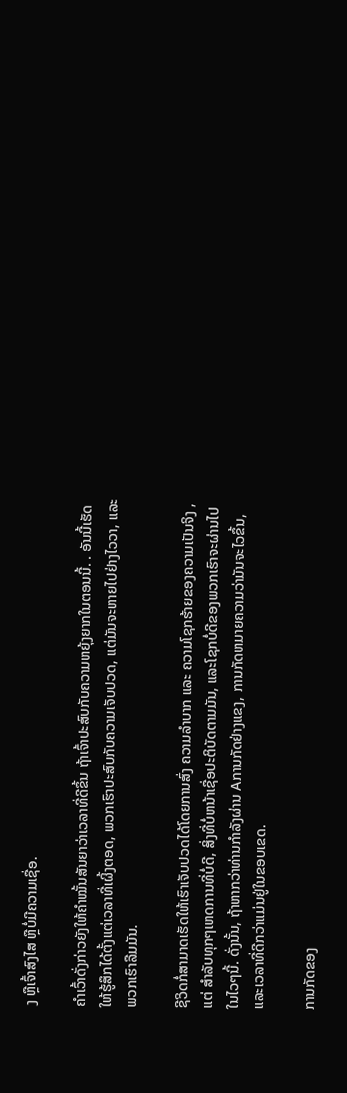ງ ຫຼືເຈົ້າສົງໄສ ຫຼືບໍ່ມີຄວາມເຊື່ອ.

ຄຳເວົ້າດັ່ງກ່າວຍັງໃຫ້ຄຳໝັ້ນສັນຍາວ່າເວລາທີ່ດີຂຶ້ນ ຖ້າເຈົ້າປະສົບກັບຄວາມຫຍຸ້ງຍາກໃນຕອນນີ້. . ອັນນີ້ເຮັດໃຫ້ຮູ້ສຶກໄດ້ຕັ້ງແຕ່ເວລາທີ່ເຜິ້ງຕອດ, ພວກເຮົາປະສົບກັບຄວາມເຈັບປວດ, ແຕ່ມັນຈະຫາຍໄປຢ່າງໄວວາ, ແລະພວກເຮົາລືມມັນ.

ຊີວິດກໍ່ສາມາດເຮັດໃຫ້ເຮົາເຈັບປວດໄດ້ໂດຍການສົ່ງ ຄວາມລຳບາກ ແລະ ຄວາມໂຊກຮ້າຍຂອງຄວາມເປັນຈິງ , ແຕ່ ສໍາລັບທຸກໆເຫດການທີ່ບໍ່ດີ, ສິ່ງທີ່ບໍ່ຫນ້າເຊື່ອປະຕິບັດຕາມມັນ, ແລະໂຊກບໍ່ດີຂອງພວກເຮົາຈະຜ່ານໄປໃນໄວໆນີ້. ດັ່ງນັ້ນ, ຖ້າຫາກວ່າທ່ານກໍາລັງຜ່ານ Aການກັດຢ່າງແຂງ, ການກັດຫມາຍຄວາມວ່າມັນຈະໄວຂຶ້ນ, ແລະເວລາທີ່ດີກວ່າແມ່ນຢູ່ໃນຂອບເຂດ.

ການກັດຂອງ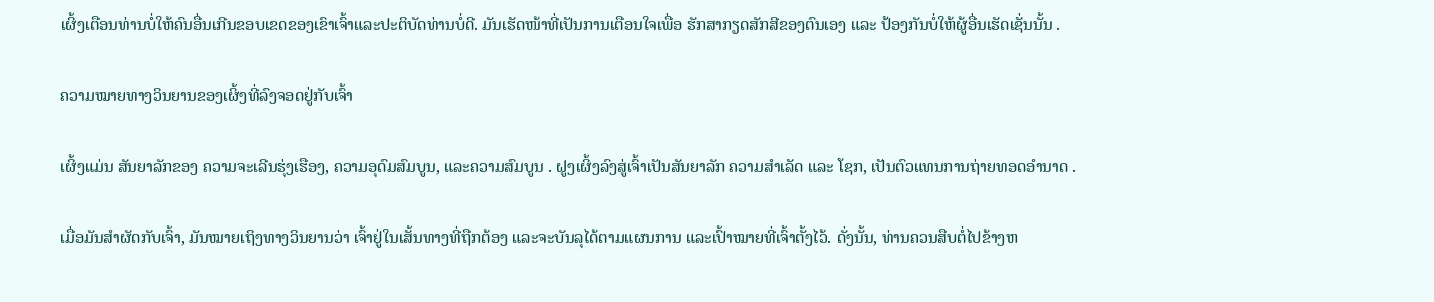ເຜິ້ງເຕືອນທ່ານບໍ່ໃຫ້ຄົນອື່ນເກີນຂອບເຂດຂອງເຂົາເຈົ້າແລະປະຕິບັດທ່ານບໍ່ດີ. ມັນເຮັດໜ້າທີ່ເປັນການເຕືອນໃຈເພື່ອ ຮັກສາກຽດສັກສີຂອງຕົນເອງ ແລະ ປ້ອງກັນບໍ່ໃຫ້ຜູ້ອື່ນເຮັດເຊັ່ນນັ້ນ .

ຄວາມໝາຍທາງວິນຍານຂອງເຜິ້ງທີ່ລົງຈອດຢູ່ກັບເຈົ້າ

ເຜິ້ງແມ່ນ ສັນຍາລັກຂອງ ຄວາມຈະເລີນຮຸ່ງເຮືອງ, ຄວາມອຸດົມສົມບູນ, ແລະຄວາມສົມບູນ . ຝູງເຜິ້ງລົງສູ່ເຈົ້າເປັນສັນຍາລັກ ຄວາມສຳເລັດ ແລະ ໂຊກ, ເປັນຕົວແທນການຖ່າຍທອດອຳນາດ .

ເມື່ອມັນສຳຜັດກັບເຈົ້າ, ມັນໝາຍເຖິງທາງວິນຍານວ່າ ເຈົ້າຢູ່ໃນເສັ້ນທາງທີ່ຖືກຕ້ອງ ແລະຈະບັນລຸໄດ້ຕາມແຜນການ ແລະເປົ້າໝາຍທີ່ເຈົ້າຕັ້ງໄວ້. ດັ່ງນັ້ນ, ທ່ານຄວນສືບຕໍ່ໄປຂ້າງຫ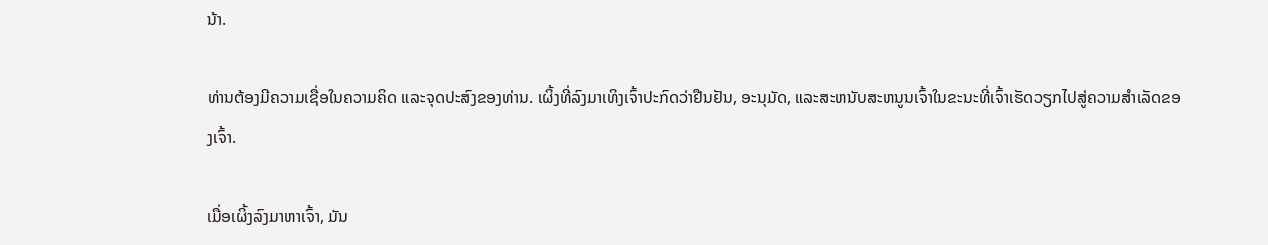ນ້າ.

ທ່ານຕ້ອງມີຄວາມເຊື່ອໃນຄວາມຄິດ ແລະຈຸດປະສົງຂອງທ່ານ. ເຜິ້ງທີ່ລົງມາເທິງເຈົ້າປະກົດວ່າຢືນຢັນ, ອະນຸມັດ, ແລະສະຫນັບສະຫນູນເຈົ້າໃນຂະນະທີ່ເຈົ້າເຮັດວຽກໄປສູ່ຄວາມສໍາເລັດຂອງເຈົ້າ.

ເມື່ອເຜິ້ງລົງມາຫາເຈົ້າ, ມັນ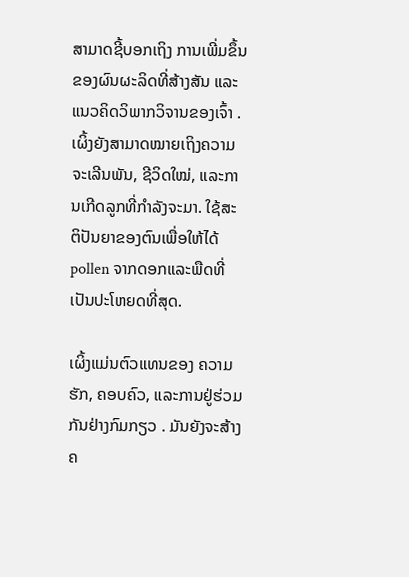ສາມາດຊີ້ບອກເຖິງ ການເພີ່ມຂຶ້ນຂອງຜົນຜະລິດທີ່ສ້າງສັນ ແລະແນວຄິດວິພາກວິຈານຂອງເຈົ້າ . ເຜິ້ງຍັງສາມາດໝາຍເຖິງຄວາມຈະເລີນພັນ, ຊີວິດໃໝ່, ແລະການເກີດລູກທີ່ກຳລັງຈະມາ. ໃຊ້ສະຕິປັນຍາຂອງຕົນເພື່ອໃຫ້ໄດ້ pollen ຈາກດອກແລະພືດທີ່ເປັນປະໂຫຍດທີ່ສຸດ.

ເຜິ້ງແມ່ນຕົວແທນຂອງ ຄວາມຮັກ, ຄອບຄົວ, ແລະການຢູ່ຮ່ວມກັນຢ່າງກົມກຽວ . ມັນຍັງຈະສ້າງຄ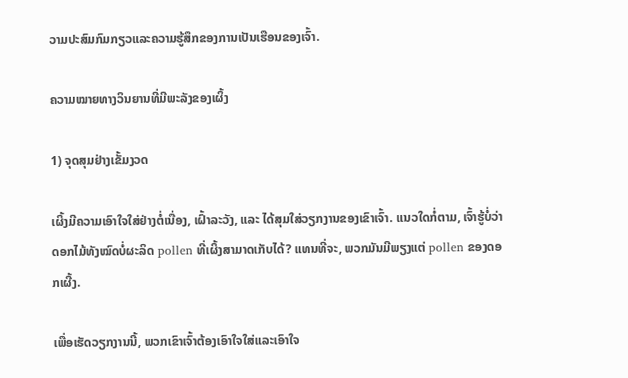ວາມປະສົມກົມກຽວແລະຄວາມຮູ້ສຶກຂອງການເປັນເຮືອນຂອງເຈົ້າ.

ຄວາມໝາຍທາງວິນຍານທີ່ມີພະລັງຂອງເຜິ້ງ

1) ຈຸດສຸມຢ່າງເຂັ້ມງວດ

ເຜິ້ງມີຄວາມເອົາໃຈໃສ່ຢ່າງຕໍ່ເນື່ອງ, ເຝົ້າລະວັງ, ແລະ ໄດ້ສຸມໃສ່ວຽກງານຂອງເຂົາເຈົ້າ. ແນວໃດກໍ່ຕາມ, ເຈົ້າຮູ້ບໍ່ວ່າດອກໄມ້ທັງໝົດບໍ່ຜະລິດ pollen ທີ່ເຜິ້ງສາມາດເກັບໄດ້? ແທນທີ່ຈະ, ພວກມັນມີພຽງແຕ່ pollen ຂອງດອກເຜີ້ງ.

ເພື່ອເຮັດວຽກງານນີ້, ພວກເຂົາເຈົ້າຕ້ອງເອົາໃຈໃສ່ແລະເອົາໃຈ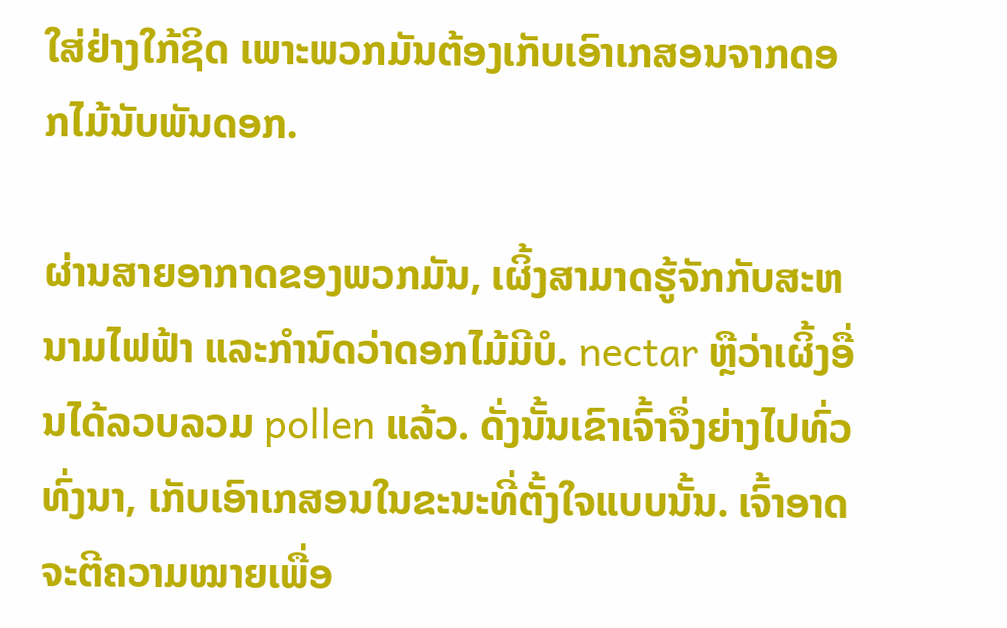ໃສ່ຢ່າງໃກ້ຊິດ ເພາະພວກມັນຕ້ອງເກັບເອົາເກສອນຈາກດອກໄມ້ນັບພັນດອກ.

ຜ່ານສາຍອາກາດຂອງພວກມັນ, ເຜິ້ງສາມາດຮູ້ຈັກກັບສະຫນາມໄຟຟ້າ ແລະກຳນົດວ່າດອກໄມ້ມີບໍ. nectar ຫຼືວ່າເຜິ້ງອື່ນໄດ້ລວບລວມ pollen ແລ້ວ. ດັ່ງນັ້ນເຂົາເຈົ້າຈຶ່ງຍ່າງໄປທົ່ວທົ່ງນາ, ເກັບເອົາເກສອນໃນຂະນະທີ່ຕັ້ງໃຈແບບນັ້ນ. ເຈົ້າອາດຈະຕີຄວາມໝາຍເພື່ອ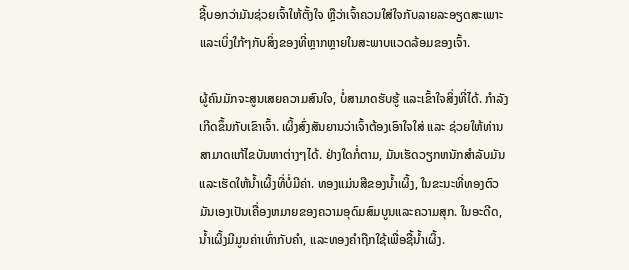ຊີ້ບອກວ່າມັນຊ່ວຍເຈົ້າໃຫ້ຕັ້ງໃຈ ຫຼືວ່າເຈົ້າຄວນໃສ່ໃຈກັບລາຍລະອຽດສະເພາະ ແລະເບິ່ງໃກ້ໆກັບສິ່ງຂອງທີ່ຫຼາກຫຼາຍໃນສະພາບແວດລ້ອມຂອງເຈົ້າ.

ຜູ້ຄົນມັກຈະສູນເສຍຄວາມສົນໃຈ, ບໍ່ສາມາດຮັບຮູ້ ແລະເຂົ້າໃຈສິ່ງທີ່ໄດ້. ກໍາລັງເກີດຂຶ້ນກັບເຂົາເຈົ້າ. ເຜິ້ງສົ່ງສັນຍານວ່າເຈົ້າຕ້ອງເອົາໃຈໃສ່ ແລະ ຊ່ວຍໃຫ້ທ່ານສາມາດແກ້ໄຂບັນຫາຕ່າງໆໄດ້. ຢ່າງໃດກໍ່ຕາມ, ມັນເຮັດວຽກຫນັກສໍາລັບມັນແລະເຮັດໃຫ້ນໍ້າເຜິ້ງທີ່ບໍ່ມີຄ່າ. ທອງແມ່ນສີຂອງນໍ້າເຜິ້ງ, ໃນຂະນະທີ່ທອງຕົວມັນເອງເປັນເຄື່ອງຫມາຍຂອງຄວາມອຸດົມສົມບູນແລະຄວາມສຸກ. ໃນອະດີດ, ນໍ້າເຜິ້ງມີມູນຄ່າເທົ່າກັບຄໍາ, ແລະທອງຄຳຖືກໃຊ້ເພື່ອຊື້ນໍ້າເຜິ້ງ.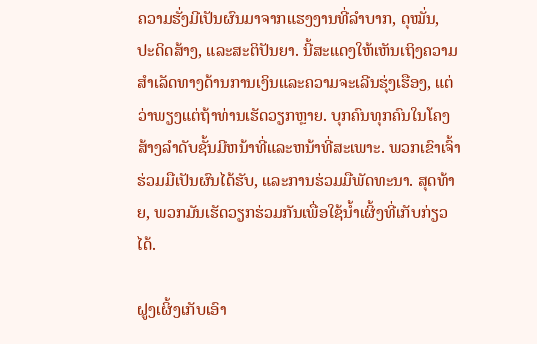ຄວາມຮັ່ງມີເປັນຜົນມາຈາກແຮງງານທີ່ລຳບາກ, ດຸໝັ່ນ, ປະດິດສ້າງ, ແລະສະຕິປັນຍາ. ນີ້ສະແດງໃຫ້ເຫັນເຖິງຄວາມສໍາເລັດທາງດ້ານການເງິນແລະຄວາມຈະເລີນຮຸ່ງເຮືອງ, ແຕ່ວ່າພຽງແຕ່ຖ້າທ່ານເຮັດວຽກຫຼາຍ. ບຸກຄົນທຸກຄົນໃນໂຄງສ້າງລໍາດັບຊັ້ນມີຫນ້າທີ່ແລະຫນ້າທີ່ສະເພາະ. ພວກເຂົາເຈົ້າຮ່ວມມືເປັນຜົນໄດ້ຮັບ, ແລະການຮ່ວມມືພັດທະນາ. ສຸດທ້າຍ, ພວກມັນເຮັດວຽກຮ່ວມກັນເພື່ອໃຊ້ນໍ້າເຜິ້ງທີ່ເກັບກ່ຽວໄດ້.

ຝູງເຜິ້ງເກັບເອົາ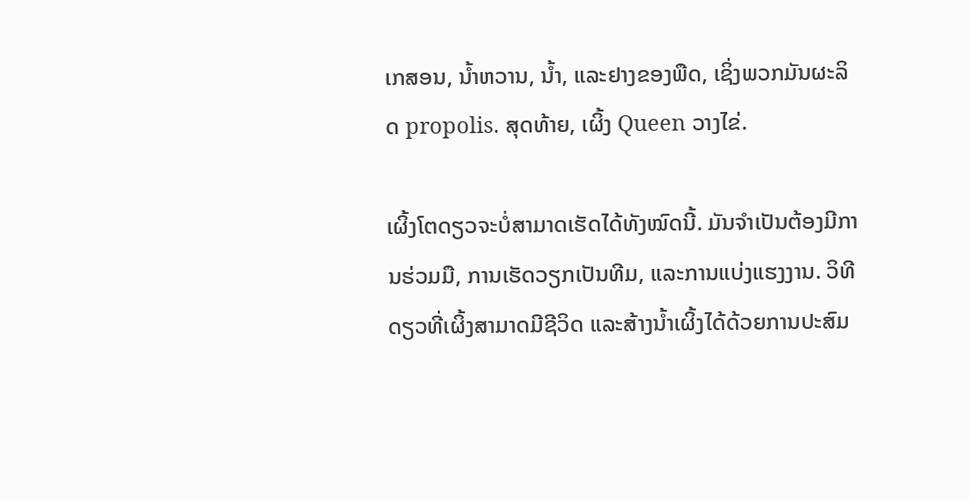ເກສອນ, ນໍ້າຫວານ, ນໍ້າ, ແລະຢາງຂອງພືດ, ເຊິ່ງພວກມັນຜະລິດ propolis. ສຸດທ້າຍ, ເຜິ້ງ Queen ວາງໄຂ່.

ເຜິ້ງໂຕດຽວຈະບໍ່ສາມາດເຮັດໄດ້ທັງໝົດນີ້. ມັນຈໍາເປັນຕ້ອງມີການຮ່ວມມື, ການເຮັດວຽກເປັນທີມ, ແລະການແບ່ງແຮງງານ. ວິທີດຽວທີ່ເຜິ້ງສາມາດມີຊີວິດ ແລະສ້າງນໍ້າເຜິ້ງໄດ້ດ້ວຍການປະສົມ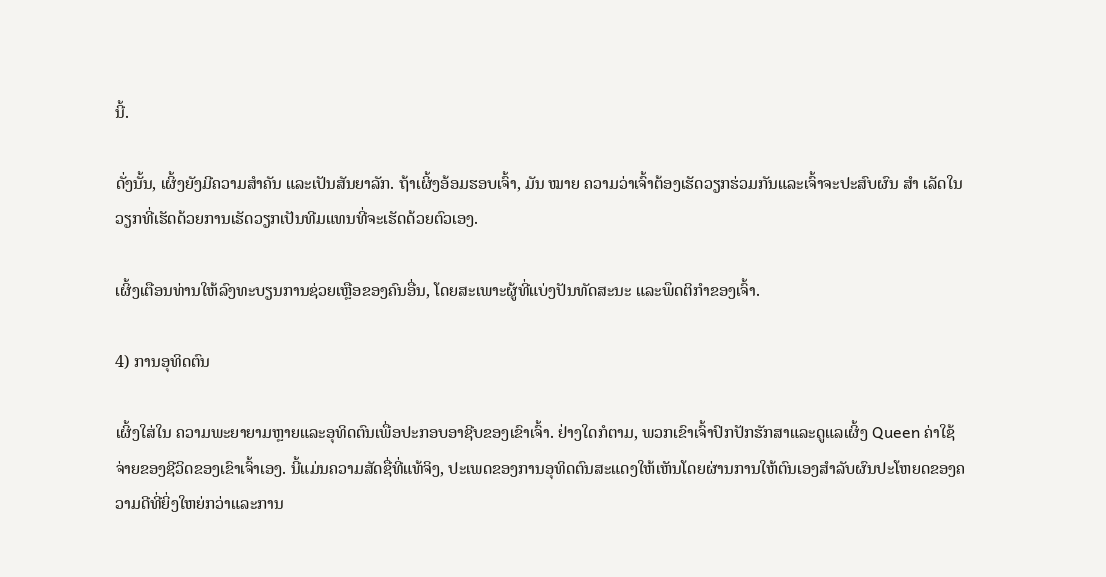ນີ້.

ດັ່ງນັ້ນ, ເຜິ້ງຍັງມີຄວາມສໍາຄັນ ແລະເປັນສັນຍາລັກ. ຖ້າເຜິ້ງອ້ອມຮອບເຈົ້າ, ມັນ ໝາຍ ຄວາມວ່າເຈົ້າຕ້ອງເຮັດວຽກຮ່ວມກັນແລະເຈົ້າຈະປະສົບຜົນ ສຳ ເລັດໃນວຽກທີ່ເຮັດດ້ວຍການເຮັດວຽກເປັນທີມແທນທີ່ຈະເຮັດດ້ວຍຕົວເອງ.

ເຜິ້ງເຕືອນທ່ານໃຫ້ລົງທະບຽນການຊ່ວຍເຫຼືອຂອງຄົນອື່ນ, ໂດຍສະເພາະຜູ້ທີ່ແບ່ງປັນທັດສະນະ ແລະພຶດຕິກໍາຂອງເຈົ້າ.

4) ການອຸທິດຕົນ

ເຜິ້ງໃສ່ໃນ ຄວາມພະຍາຍາມຫຼາຍແລະອຸທິດຕົນເພື່ອປະກອບອາຊີບຂອງເຂົາເຈົ້າ. ຢ່າງໃດກໍຕາມ, ພວກເຂົາເຈົ້າປົກປັກຮັກສາແລະດູແລເຜິ້ງ Queen ຄ່າໃຊ້ຈ່າຍຂອງຊີວິດຂອງເຂົາເຈົ້າເອງ. ນີ້ແມ່ນຄວາມສັດຊື່ທີ່ແທ້ຈິງ, ປະເພດຂອງການອຸທິດຕົນສະແດງໃຫ້ເຫັນໂດຍຜ່ານການໃຫ້ຕົນເອງສໍາລັບຜົນປະໂຫຍດຂອງຄວາມດີທີ່ຍິ່ງໃຫຍ່ກວ່າແລະການ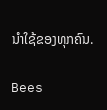ນໍາໃຊ້ຂອງທຸກຄົນ.

Bees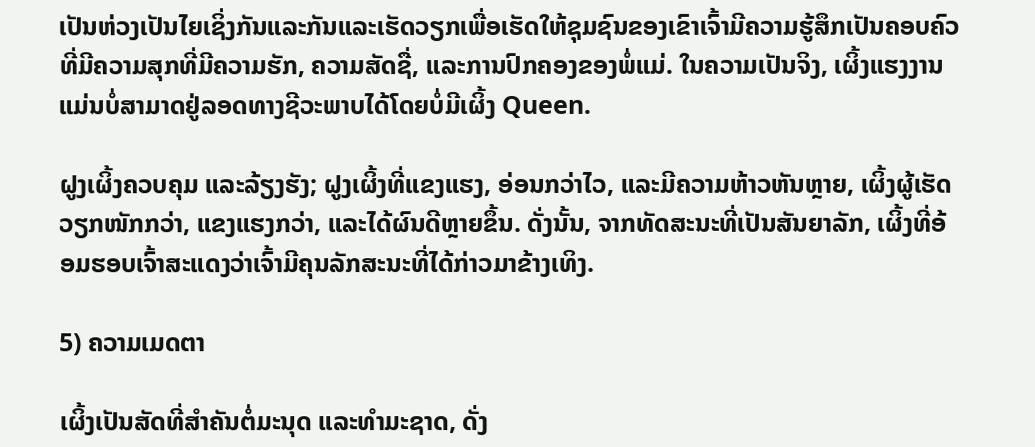ເປັນຫ່ວງເປັນໄຍເຊິ່ງກັນແລະກັນແລະເຮັດວຽກເພື່ອເຮັດໃຫ້ຊຸມຊົນຂອງເຂົາເຈົ້າມີຄວາມຮູ້ສຶກເປັນຄອບຄົວທີ່ມີຄວາມສຸກທີ່ມີຄວາມຮັກ, ຄວາມສັດຊື່, ແລະການປົກຄອງຂອງພໍ່ແມ່. ໃນຄວາມເປັນຈິງ, ເຜິ້ງແຮງງານແມ່ນບໍ່ສາມາດຢູ່ລອດທາງຊີວະພາບໄດ້ໂດຍບໍ່ມີເຜິ້ງ Queen.

ຝູງເຜິ້ງຄວບຄຸມ ແລະລ້ຽງຮັງ; ຝູງເຜິ້ງທີ່ແຂງແຮງ, ອ່ອນກວ່າໄວ, ແລະມີຄວາມຫ້າວຫັນຫຼາຍ, ເຜິ້ງຜູ້ເຮັດວຽກໜັກກວ່າ, ແຂງແຮງກວ່າ, ແລະໄດ້ຜົນດີຫຼາຍຂຶ້ນ. ດັ່ງນັ້ນ, ຈາກທັດສະນະທີ່ເປັນສັນຍາລັກ, ເຜິ້ງທີ່ອ້ອມຮອບເຈົ້າສະແດງວ່າເຈົ້າມີຄຸນລັກສະນະທີ່ໄດ້ກ່າວມາຂ້າງເທິງ.

5) ຄວາມເມດຕາ

ເຜິ້ງເປັນສັດທີ່ສຳຄັນຕໍ່ມະນຸດ ແລະທຳມະຊາດ, ດັ່ງ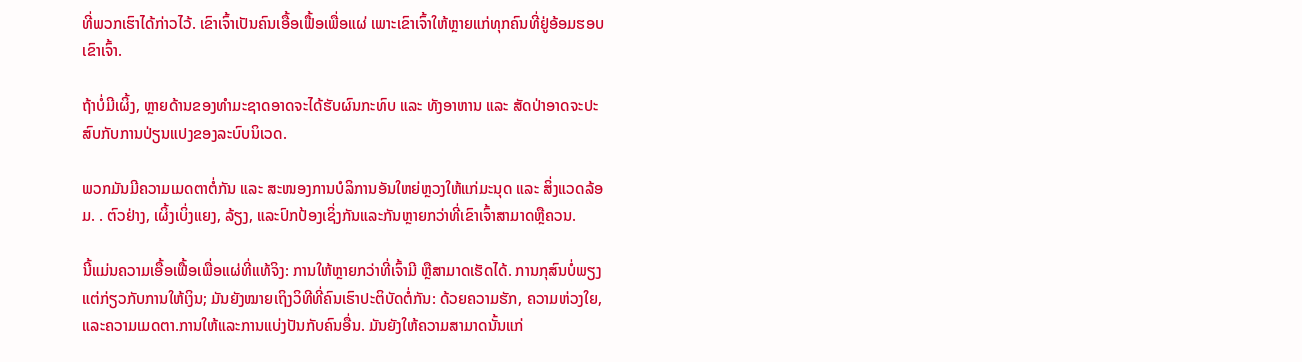ທີ່ພວກເຮົາໄດ້ກ່າວໄວ້. ເຂົາເຈົ້າເປັນຄົນເອື້ອເຟື້ອເພື່ອແຜ່ ເພາະເຂົາເຈົ້າໃຫ້ຫຼາຍແກ່ທຸກຄົນທີ່ຢູ່ອ້ອມຮອບເຂົາເຈົ້າ.

ຖ້າບໍ່ມີເຜິ້ງ, ຫຼາຍດ້ານຂອງທຳມະຊາດອາດຈະໄດ້ຮັບຜົນກະທົບ ແລະ ທັງອາຫານ ແລະ ສັດປ່າອາດຈະປະສົບກັບການປ່ຽນແປງຂອງລະບົບນິເວດ.

ພວກມັນມີຄວາມເມດຕາຕໍ່ກັນ ແລະ ສະໜອງການບໍລິການອັນໃຫຍ່ຫຼວງໃຫ້ແກ່ມະນຸດ ແລະ ສິ່ງແວດລ້ອມ. . ຕົວຢ່າງ, ເຜິ້ງເບິ່ງແຍງ, ລ້ຽງ, ແລະປົກປ້ອງເຊິ່ງກັນແລະກັນຫຼາຍກວ່າທີ່ເຂົາເຈົ້າສາມາດຫຼືຄວນ.

ນີ້ແມ່ນຄວາມເອື້ອເຟື້ອເພື່ອແຜ່ທີ່ແທ້ຈິງ: ການໃຫ້ຫຼາຍກວ່າທີ່ເຈົ້າມີ ຫຼືສາມາດເຮັດໄດ້. ການກຸສົນບໍ່ພຽງແຕ່ກ່ຽວກັບການໃຫ້ເງິນ; ມັນຍັງໝາຍເຖິງວິທີທີ່ຄົນເຮົາປະຕິບັດຕໍ່ກັນ: ດ້ວຍຄວາມຮັກ, ຄວາມຫ່ວງໃຍ, ແລະຄວາມເມດຕາ.ການໃຫ້ແລະການແບ່ງປັນກັບຄົນອື່ນ. ມັນຍັງໃຫ້ຄວາມສາມາດນັ້ນແກ່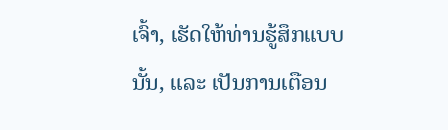ເຈົ້າ, ເຮັດໃຫ້ທ່ານຮູ້ສຶກແບບນັ້ນ, ແລະ ເປັນການເຕືອນ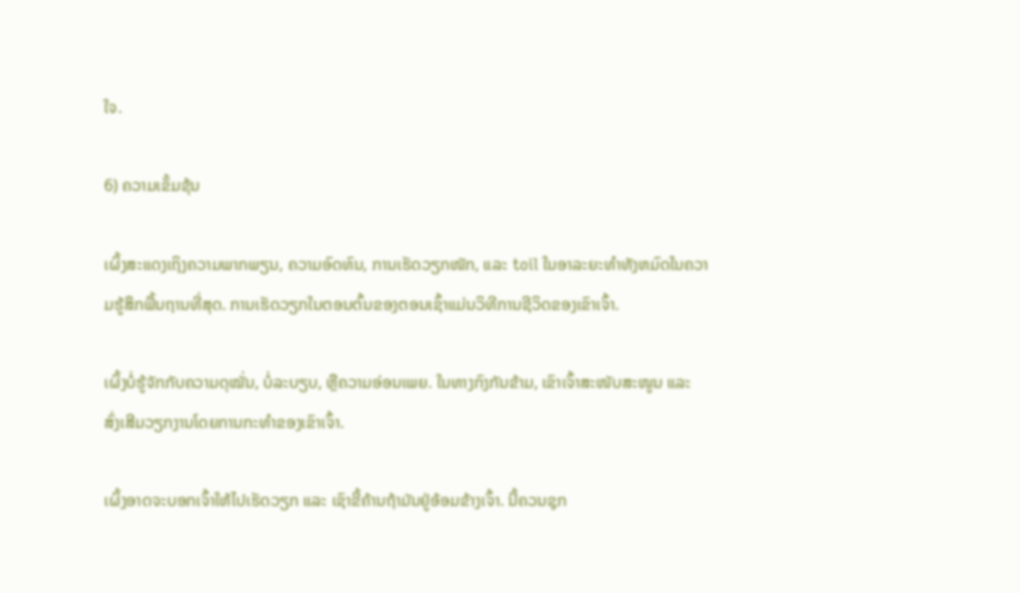ໃຈ.

6) ຄວາມເຂັ້ມຂຸ້ນ

ເຜິ້ງສະແດງເຖິງຄວາມພາກພຽນ, ຄວາມອົດທົນ, ການເຮັດວຽກໜັກ, ແລະ toil ໃນອາລະຍະທໍາທັງຫມົດໃນຄວາມຮູ້ສຶກພື້ນຖານທີ່ສຸດ. ການເຮັດວຽກໃນຕອນຕົ້ນຂອງຕອນເຊົ້າແມ່ນວິທີການຊີວິດຂອງເຂົາເຈົ້າ.

ເຜິ້ງບໍ່ຮູ້ຈັກກັບຄວາມດຸໝັ່ນ, ບໍ່ລະບຽບ, ຫຼືຄວາມອ່ອນເພຍ. ໃນທາງກົງກັນຂ້າມ, ເຂົາເຈົ້າສະໜັບສະໜູນ ແລະ ສົ່ງເສີມວຽກງານໂດຍການກະທຳຂອງເຂົາເຈົ້າ.

ເຜິ້ງອາດຈະບອກເຈົ້າໃຫ້ໄປເຮັດວຽກ ແລະ ເຊົາຂີ້ຄ້ານຖ້າມັນຢູ່ອ້ອມຂ້າງເຈົ້າ. ນີ້ຄວນຊຸກ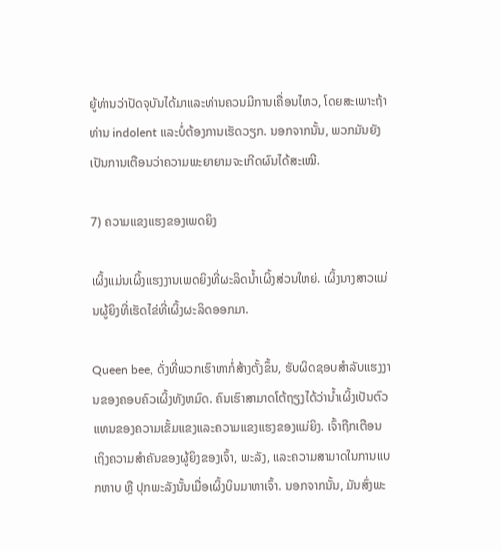ຍູ້ທ່ານວ່າປັດຈຸບັນໄດ້ມາແລະທ່ານຄວນມີການເຄື່ອນໄຫວ, ໂດຍສະເພາະຖ້າທ່ານ indolent ແລະບໍ່ຕ້ອງການເຮັດວຽກ. ນອກຈາກນັ້ນ, ພວກມັນຍັງເປັນການເຕືອນວ່າຄວາມພະຍາຍາມຈະເກີດຜົນໄດ້ສະເໝີ.

7) ຄວາມແຂງແຮງຂອງເພດຍິງ

ເຜິ້ງແມ່ນເຜິ້ງແຮງງານເພດຍິງທີ່ຜະລິດນໍ້າເຜິ້ງສ່ວນໃຫຍ່. ເຜິ້ງນາງສາວແມ່ນຜູ້ຍິງທີ່ເຮັດໄຂ່ທີ່ເຜິ້ງຜະລິດອອກມາ.

Queen bee, ດັ່ງທີ່ພວກເຮົາຫາກໍ່ສ້າງຕັ້ງຂຶ້ນ, ຮັບຜິດຊອບສໍາລັບແຮງງານຂອງຄອບຄົວເຜິ້ງທັງຫມົດ. ຄົນເຮົາສາມາດໂຕ້ຖຽງໄດ້ວ່ານໍ້າເຜິ້ງເປັນຕົວແທນຂອງຄວາມເຂັ້ມແຂງແລະຄວາມແຂງແຮງຂອງແມ່ຍິງ. ເຈົ້າຖືກເຕືອນເຖິງຄວາມສຳຄັນຂອງຜູ້ຍິງຂອງເຈົ້າ, ພະລັງ, ແລະຄວາມສາມາດໃນການແບກຫາບ ຫຼື ປຸກພະລັງນັ້ນເມື່ອເຜິ້ງບິນມາຫາເຈົ້າ. ນອກຈາກນັ້ນ, ມັນສົ່ງພະ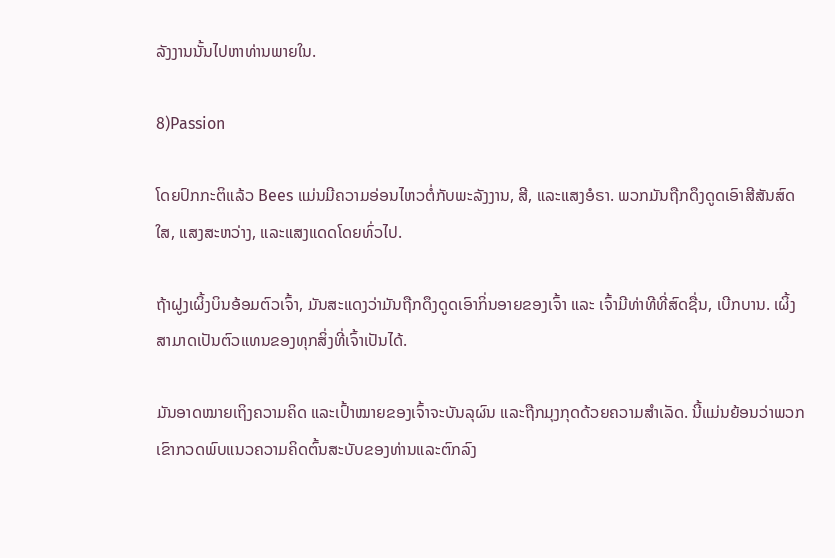ລັງງານນັ້ນໄປຫາທ່ານພາຍໃນ.

8)Passion

ໂດຍປົກກະຕິແລ້ວ Bees ແມ່ນມີຄວາມອ່ອນໄຫວຕໍ່ກັບພະລັງງານ, ສີ, ແລະແສງອໍຣາ. ພວກມັນຖືກດຶງດູດເອົາສີສັນສົດໃສ, ແສງສະຫວ່າງ, ແລະແສງແດດໂດຍທົ່ວໄປ.

ຖ້າຝູງເຜິ້ງບິນອ້ອມຕົວເຈົ້າ, ມັນສະແດງວ່າມັນຖືກດຶງດູດເອົາກິ່ນອາຍຂອງເຈົ້າ ແລະ ເຈົ້າມີທ່າທີທີ່ສົດຊື່ນ, ເບີກບານ. ເຜິ້ງສາມາດເປັນຕົວແທນຂອງທຸກສິ່ງທີ່ເຈົ້າເປັນໄດ້.

ມັນອາດໝາຍເຖິງຄວາມຄິດ ແລະເປົ້າໝາຍຂອງເຈົ້າຈະບັນລຸຜົນ ແລະຖືກມຸງກຸດດ້ວຍຄວາມສໍາເລັດ. ນີ້ແມ່ນຍ້ອນວ່າພວກເຂົາກວດພົບແນວຄວາມຄິດຕົ້ນສະບັບຂອງທ່ານແລະຕົກລົງ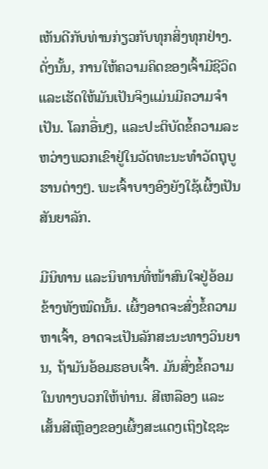ເຫັນດີກັບທ່ານກ່ຽວກັບທຸກສິ່ງທຸກຢ່າງ. ດັ່ງນັ້ນ, ການໃຫ້ຄວາມຄິດຂອງເຈົ້າມີຊີວິດ ແລະເຮັດໃຫ້ມັນເປັນຈິງແມ່ນມີຄວາມຈໍາເປັນ. ໂລກອື່ນໆ, ແລະປະຕິບັດຂໍ້ຄວາມລະຫວ່າງພວກເຂົາຢູ່ໃນວັດທະນະທໍາວັດຖຸບູຮານຕ່າງໆ. ພະເຈົ້າບາງອົງຍັງໃຊ້ເຜິ້ງເປັນສັນຍາລັກ.

ມີນິທານ ແລະນິທານທີ່ໜ້າສົນໃຈຢູ່ອ້ອມຂ້າງທັງໝົດນັ້ນ. ເຜິ້ງອາດຈະສົ່ງຂໍ້ຄວາມຫາເຈົ້າ, ອາດຈະເປັນລັກສະນະທາງວິນຍານ, ຖ້າມັນອ້ອມຮອບເຈົ້າ. ມັນສົ່ງຂໍ້ຄວາມໃນທາງບວກໃຫ້ທ່ານ. ສີເຫລືອງ ແລະ ເສັ້ນສີເຫຼືອງຂອງເຜິ້ງສະແດງເຖິງໄຊຊະ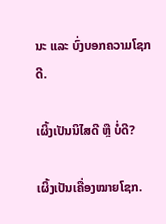ນະ ແລະ ບົ່ງບອກຄວາມໂຊກດີ.

ເຜິ້ງເປັນນິໄສດີ ຫຼື ບໍ່ດີ?

ເຜິ້ງເປັນເຄື່ອງໝາຍໂຊກ.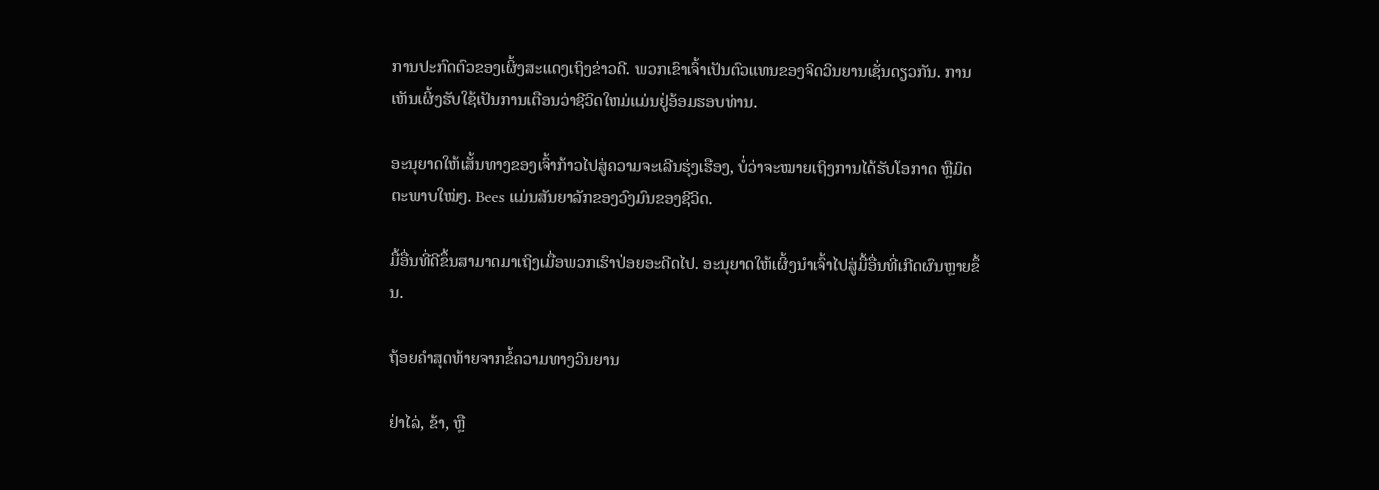ການປະກົດຕົວຂອງເຜິ້ງສະແດງເຖິງຂ່າວດີ. ພວກເຂົາເຈົ້າເປັນຕົວແທນຂອງຈິດວິນຍານເຊັ່ນດຽວກັນ. ການເຫັນເຜິ້ງຮັບໃຊ້ເປັນການເຕືອນວ່າຊີວິດໃຫມ່ແມ່ນຢູ່ອ້ອມຮອບທ່ານ.

ອະນຸຍາດໃຫ້ເສັ້ນທາງຂອງເຈົ້າກ້າວໄປສູ່ຄວາມຈະເລີນຮຸ່ງເຮືອງ, ບໍ່ວ່າຈະໝາຍເຖິງການໄດ້ຮັບໂອກາດ ຫຼືມິດຕະພາບໃໝ່ໆ. Bees ແມ່ນສັນຍາລັກຂອງວົງມົນຂອງຊີວິດ.

ມື້ອື່ນທີ່ດີຂຶ້ນສາມາດມາເຖິງເມື່ອພວກເຮົາປ່ອຍອະດີດໄປ. ອະນຸຍາດໃຫ້ເຜິ້ງນໍາເຈົ້າໄປສູ່ມື້ອື່ນທີ່ເກີດຜົນຫຼາຍຂຶ້ນ.

ຖ້ອຍຄຳສຸດທ້າຍຈາກຂໍ້ຄວາມທາງວິນຍານ

ຢ່າໄລ່, ຂ້າ, ຫຼື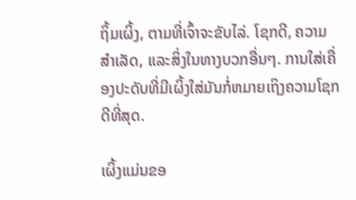ຖິ້ມເຜິ້ງ, ຕາມທີ່ເຈົ້າຈະຂັບໄລ່. ໂຊກດີ, ຄວາມສໍາເລັດ, ແລະສິ່ງໃນທາງບວກອື່ນໆ. ການໃສ່ເຄື່ອງປະດັບທີ່ມີເຜິ້ງໃສ່ມັນກໍ່ຫມາຍເຖິງຄວາມໂຊກດີທີ່ສຸດ.

ເຜິ້ງແມ່ນຂອ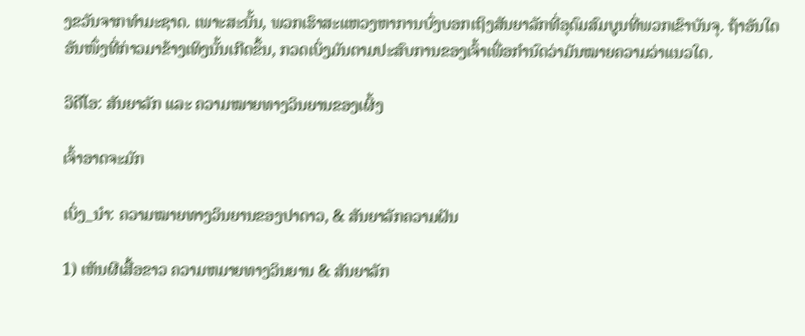ງຂວັນຈາກທໍາມະຊາດ. ເພາະສະນັ້ນ, ພວກເຮົາສະແຫວງຫາການບົ່ງບອກເຖິງສັນຍາລັກທີ່ອຸດົມສົມບູນທີ່ພວກເຂົາບັນຈຸ. ຖ້າອັນໃດອັນໜຶ່ງທີ່ກ່າວມາຂ້າງເທິງນັ້ນເກີດຂຶ້ນ, ກວດເບິ່ງມັນຕາມປະສົບການຂອງເຈົ້າເພື່ອກຳນົດວ່າມັນໝາຍຄວາມວ່າແນວໃດ.

ວິດີໂອ: ສັນຍາລັກ ແລະ ຄວາມໝາຍທາງວິນຍານຂອງເຜິ້ງ

ເຈົ້າອາດຈະມັກ

ເບິ່ງ_ນຳ: ຄວາມໝາຍທາງວິນຍານຂອງປາດາວ, & ສັນຍາລັກຄວາມຝັນ

1) ເຫັນຜີເສື້ອຂາວ ຄວາມຫມາຍທາງວິນຍານ & ສັນຍາລັກ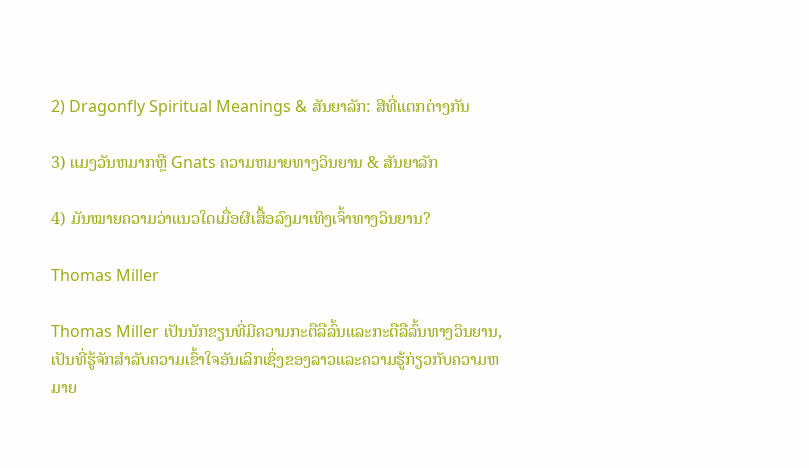2) Dragonfly Spiritual Meanings & ສັນຍາລັກ: ສີທີ່ແຕກຕ່າງກັນ

3) ແມງວັນຫມາກຫຼື Gnats ຄວາມຫມາຍທາງວິນຍານ & ສັນຍາລັກ

4) ມັນໝາຍຄວາມວ່າແນວໃດເມື່ອຜີເສື້ອລົງມາເທິງເຈົ້າທາງວິນຍານ?

Thomas Miller

Thomas Miller ເປັນນັກຂຽນທີ່ມີຄວາມກະຕືລືລົ້ນແລະກະຕືລືລົ້ນທາງວິນຍານ, ເປັນທີ່ຮູ້ຈັກສໍາລັບຄວາມເຂົ້າໃຈອັນເລິກເຊິ່ງຂອງລາວແລະຄວາມຮູ້ກ່ຽວກັບຄວາມຫມາຍ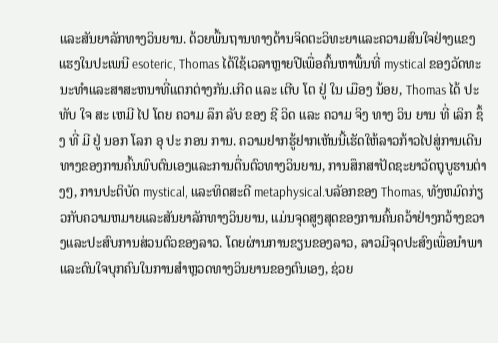ແລະສັນຍາລັກທາງວິນຍານ. ດ້ວຍພື້ນຖານທາງດ້ານຈິດຕະວິທະຍາແລະຄວາມສົນໃຈຢ່າງແຂງແຮງໃນປະເພນີ esoteric, Thomas ໄດ້ໃຊ້ເວລາຫຼາຍປີເພື່ອຄົ້ນຫາພື້ນທີ່ mystical ຂອງວັດທະນະທໍາແລະສາສະຫນາທີ່ແຕກຕ່າງກັນ.ເກີດ ແລະ ເຕີບ ໂຕ ຢູ່ ໃນ ເມືອງ ນ້ອຍ, Thomas ໄດ້ ປະ ທັບ ໃຈ ສະ ເຫມີ ໄປ ໂດຍ ຄວາມ ລຶກ ລັບ ຂອງ ຊີ ວິດ ແລະ ຄວາມ ຈິງ ທາງ ວິນ ຍານ ທີ່ ເລິກ ຊຶ້ງ ທີ່ ມີ ຢູ່ ນອກ ໂລກ ອຸ ປະ ກອນ ການ. ຄວາມຢາກຮູ້ຢາກເຫັນນີ້ເຮັດໃຫ້ລາວກ້າວໄປສູ່ການເດີນທາງຂອງການຄົ້ນພົບຕົນເອງແລະການຕື່ນຕົວທາງວິນຍານ, ການສຶກສາປັດຊະຍາວັດຖຸບູຮານຕ່າງໆ, ການປະຕິບັດ mystical, ແລະທິດສະດີ metaphysical.ບລັອກຂອງ Thomas, ທັງຫມົດກ່ຽວກັບຄວາມຫມາຍແລະສັນຍາລັກທາງວິນຍານ, ແມ່ນຈຸດສູງສຸດຂອງການຄົ້ນຄວ້າຢ່າງກວ້າງຂວາງແລະປະສົບການສ່ວນຕົວຂອງລາວ. ໂດຍຜ່ານການຂຽນຂອງລາວ, ລາວມີຈຸດປະສົງເພື່ອນໍາພາແລະດົນໃຈບຸກຄົນໃນການສໍາຫຼວດທາງວິນຍານຂອງຕົນເອງ, ຊ່ວຍ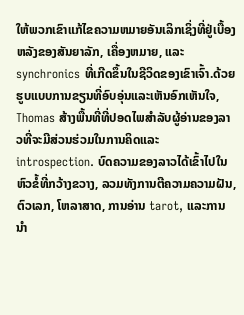ໃຫ້ພວກເຂົາແກ້ໄຂຄວາມຫມາຍອັນເລິກເຊິ່ງທີ່ຢູ່ເບື້ອງຫລັງຂອງສັນຍາລັກ, ເຄື່ອງຫມາຍ, ແລະ synchronics ທີ່ເກີດຂຶ້ນໃນຊີວິດຂອງເຂົາເຈົ້າ.ດ້ວຍຮູບແບບການຂຽນທີ່ອົບອຸ່ນແລະເຫັນອົກເຫັນໃຈ, Thomas ສ້າງພື້ນທີ່ທີ່ປອດໄພສໍາລັບຜູ້ອ່ານຂອງລາວທີ່ຈະມີສ່ວນຮ່ວມໃນການຄິດແລະ introspection. ບົດຄວາມຂອງລາວໄດ້ເຂົ້າໄປໃນຫົວຂໍ້ທີ່ກວ້າງຂວາງ, ລວມທັງການຕີຄວາມຄວາມຝັນ, ຕົວເລກ, ໂຫລາສາດ, ການອ່ານ tarot, ແລະການນໍາ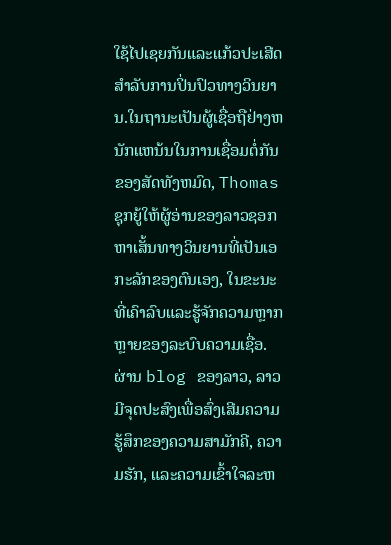ໃຊ້ໄປເຊຍກັນແລະແກ້ວປະເສີດສໍາລັບການປິ່ນປົວທາງວິນຍານ.ໃນຖານະເປັນຜູ້ເຊື່ອຖືຢ່າງຫນັກແຫນ້ນໃນການເຊື່ອມຕໍ່ກັນຂອງສັດທັງຫມົດ, Thomas ຊຸກຍູ້ໃຫ້ຜູ້ອ່ານຂອງລາວຊອກຫາເສັ້ນທາງວິນຍານທີ່ເປັນເອກະລັກຂອງຕົນເອງ, ໃນຂະນະທີ່ເຄົາລົບແລະຮູ້ຈັກຄວາມຫຼາກຫຼາຍຂອງລະບົບຄວາມເຊື່ອ. ຜ່ານ blog ຂອງລາວ, ລາວມີຈຸດປະສົງເພື່ອສົ່ງເສີມຄວາມຮູ້ສຶກຂອງຄວາມສາມັກຄີ, ຄວາມຮັກ, ແລະຄວາມເຂົ້າໃຈລະຫ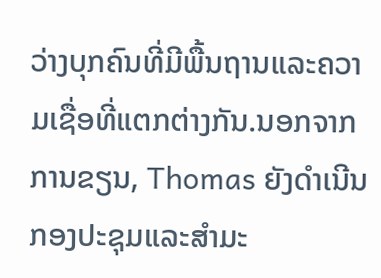ວ່າງບຸກຄົນທີ່ມີພື້ນຖານແລະຄວາມເຊື່ອທີ່ແຕກຕ່າງກັນ.ນອກຈາກການຂຽນ, Thomas ຍັງດໍາເນີນກອງປະຊຸມແລະສໍາມະ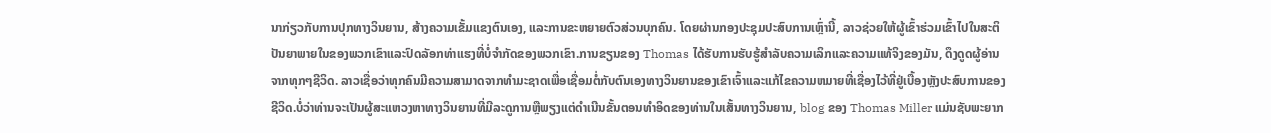ນາກ່ຽວກັບການປຸກທາງວິນຍານ, ສ້າງຄວາມເຂັ້ມແຂງຕົນເອງ, ແລະການຂະຫຍາຍຕົວສ່ວນບຸກຄົນ. ໂດຍຜ່ານກອງປະຊຸມປະສົບການເຫຼົ່ານີ້, ລາວຊ່ວຍໃຫ້ຜູ້ເຂົ້າຮ່ວມເຂົ້າໄປໃນສະຕິປັນຍາພາຍໃນຂອງພວກເຂົາແລະປົດລັອກທ່າແຮງທີ່ບໍ່ຈໍາກັດຂອງພວກເຂົາ.ການຂຽນຂອງ Thomas ໄດ້ຮັບການຮັບຮູ້ສໍາລັບຄວາມເລິກແລະຄວາມແທ້ຈິງຂອງມັນ, ດຶງດູດຜູ້ອ່ານຈາກທຸກໆຊີວິດ. ລາວເຊື່ອວ່າທຸກຄົນມີຄວາມສາມາດຈາກທໍາມະຊາດເພື່ອເຊື່ອມຕໍ່ກັບຕົນເອງທາງວິນຍານຂອງເຂົາເຈົ້າແລະແກ້ໄຂຄວາມຫມາຍທີ່ເຊື່ອງໄວ້ທີ່ຢູ່ເບື້ອງຫຼັງປະສົບການຂອງຊີວິດ.ບໍ່ວ່າທ່ານຈະເປັນຜູ້ສະແຫວງຫາທາງວິນຍານທີ່ມີລະດູການຫຼືພຽງແຕ່ດໍາເນີນຂັ້ນຕອນທໍາອິດຂອງທ່ານໃນເສັ້ນທາງວິນຍານ, blog ຂອງ Thomas Miller ແມ່ນຊັບພະຍາກ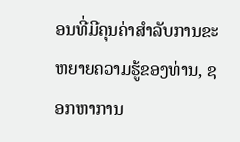ອນທີ່ມີຄຸນຄ່າສໍາລັບການຂະຫຍາຍຄວາມຮູ້ຂອງທ່ານ, ຊອກຫາການ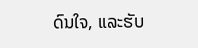ດົນໃຈ, ແລະຮັບ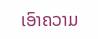ເອົາຄວາມ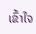ເຂົ້າໃຈ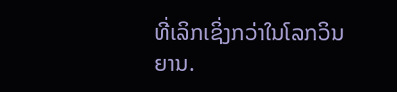ທີ່ເລິກເຊິ່ງກວ່າໃນໂລກວິນຍານ.